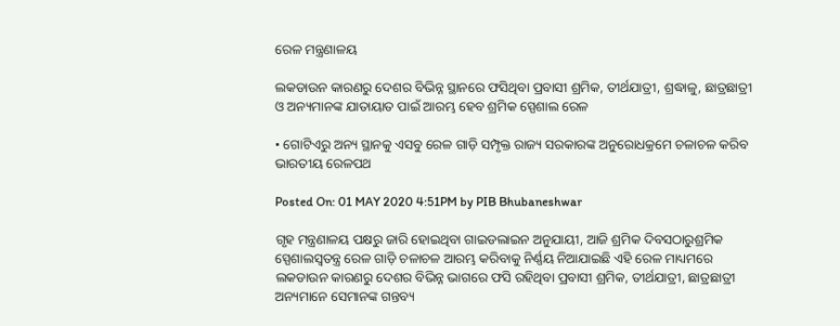ରେଳ ମନ୍ତ୍ରଣାଳୟ

ଲକଡାଉନ କାରଣରୁ ଦେଶର ବିଭିନ୍ନ ସ୍ଥାନରେ ଫସିଥିବା ପ୍ରବାସୀ ଶ୍ରମିକ, ତୀର୍ଥଯାତ୍ରୀ, ଶ୍ରଦ୍ଧାଳୁ, ଛାତ୍ରଛାତ୍ରୀ ଓ ଅନ୍ୟମାନଙ୍କ ଯାତାୟାତ ପାଇଁ ଆରମ୍ଭ ହେବ ଶ୍ରମିକ ସ୍ପେଶାଲ ରେଳ

• ଗୋଟିଏରୁ ଅନ୍ୟ ସ୍ଥାନକୁ ଏସବୁ ରେଳ ଗାଡ଼ି ସମ୍ପୃକ୍ତ ରାଜ୍ୟ ସରକାରଙ୍କ ଅନୁରୋଧକ୍ରମେ ଚଳାଚଳ କରିବ ଭାରତୀୟ ରେଳପଥ

Posted On: 01 MAY 2020 4:51PM by PIB Bhubaneshwar

ଗୃହ ମନ୍ତ୍ରଣାଳୟ ପକ୍ଷରୁ ଜାରି ହୋଇଥିବା ଗାଇଡଲାଇନ ଅନୁଯାୟୀ, ଆଜି ଶ୍ରମିକ ଦିବସଠାରୁଶ୍ରମିକ ସ୍ପେଶାଲସ୍ଵତନ୍ତ୍ର ରେଳ ଗାଡ଼ି ଚଳାଚଳ ଆରମ୍ଭ କରିବାକୁ ନିର୍ଣ୍ଣୟ ନିଆଯାଇଛି ଏହି ରେଳ ମାଧ୍ୟମରେ ଲକଡାଉନ କାରଣରୁ ଦେଶର ବିଭିନ୍ନ ଭାଗରେ ଫସି ରହିଥିବା ପ୍ରବାସୀ ଶ୍ରମିକ, ତୀର୍ଥଯାତ୍ରୀ, ଛାତ୍ରଛାତ୍ରୀ ଅନ୍ୟମାନେ ସେମାନଙ୍କ ଗନ୍ତବ୍ୟ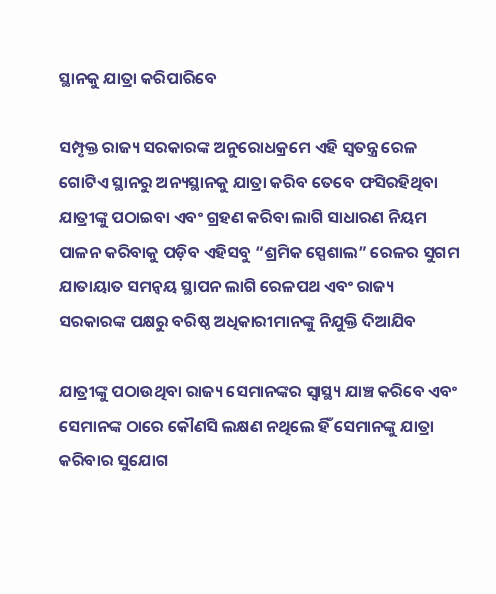ସ୍ଥାନକୁ ଯାତ୍ରା କରିପାରିବେ

ସମ୍ପୃକ୍ତ ରାଜ୍ୟ ସରକାରଙ୍କ ଅନୁରୋଧକ୍ରମେ ଏହି ସ୍ଵତନ୍ତ୍ର ରେଳ ଗୋଟିଏ ସ୍ଥାନରୁ ଅନ୍ୟସ୍ଥାନକୁ ଯାତ୍ରା କରିବ ତେବେ ଫସିରହିଥିବା ଯାତ୍ରୀଙ୍କୁ ପଠାଇବା ଏବଂ ଗ୍ରହଣ କରିବା ଲାଗି ସାଧାରଣ ନିୟମ ପାଳନ କରିବାକୁ ପଡ଼ିବ ଏହିସବୁ “ଶ୍ରମିକ ସ୍ପେଶାଲ” ରେଳର ସୁଗମ ଯାତାୟାତ ସମନ୍ବୟ ସ୍ଥାପନ ଲାଗି ରେଳପଥ ଏବଂ ରାଜ୍ୟ ସରକାରଙ୍କ ପକ୍ଷରୁ ବରିଷ୍ଠ ଅଧିକାରୀମାନଙ୍କୁ ନିଯୁକ୍ତି ଦିଆଯିବ

ଯାତ୍ରୀଙ୍କୁ ପଠାଉଥିବା ରାଜ୍ୟ ସେମାନଙ୍କର ସ୍ଵାସ୍ଥ୍ୟ ଯାଞ୍ଚ କରିବେ ଏବଂ ସେମାନଙ୍କ ଠାରେ କୌଣସି ଲକ୍ଷଣ ନଥିଲେ ହିଁ ସେମାନଙ୍କୁ ଯାତ୍ରା କରିବାର ସୁଯୋଗ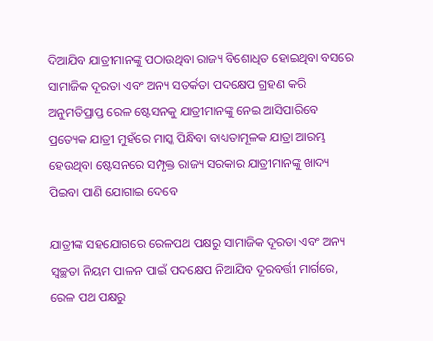ଦିଆଯିବ ଯାତ୍ରୀମାନଙ୍କୁ ପଠାଉଥିବା ରାଜ୍ୟ ବିଶୋଧିତ ହୋଇଥିବା ବସରେ ସାମାଜିକ ଦୂରତା ଏବଂ ଅନ୍ୟ ସତର୍କତା ପଦକ୍ଷେପ ଗ୍ରହଣ କରି ଅନୁମତିପ୍ରାପ୍ତ ରେଳ ଷ୍ଟେସନକୁ ଯାତ୍ରୀମାନଙ୍କୁ ନେଇ ଆସିପାରିବେ ପ୍ରତ୍ୟେକ ଯାତ୍ରୀ ମୁହଁରେ ମାସ୍କ ପିନ୍ଧିବା ବାଧ୍ୟତାମୂଳକ ଯାତ୍ରା ଆରମ୍ଭ ହେଉଥିବା ଷ୍ଟେସନରେ ସମ୍ପୃକ୍ତ ରାଜ୍ୟ ସରକାର ଯାତ୍ରୀମାନଙ୍କୁ ଖାଦ୍ୟ ପିଇବା ପାଣି ଯୋଗାଇ ଦେବେ

ଯାତ୍ରୀଙ୍କ ସହଯୋଗରେ ରେଳପଥ ପକ୍ଷରୁ ସାମାଜିକ ଦୂରତା ଏବଂ ଅନ୍ୟ ସ୍ଵଚ୍ଛତା ନିୟମ ପାଳନ ପାଇଁ ପଦକ୍ଷେପ ନିଆଯିବ ଦୂରବର୍ତ୍ତୀ ମାର୍ଗରେ, ରେଳ ପଥ ପକ୍ଷରୁ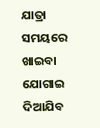ଯାତ୍ରା ସମୟରେ ଖାଇବା ଯୋଗାଇ ଦିଆଯିବ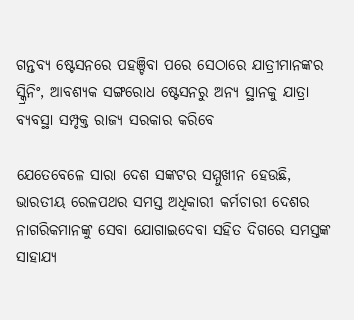ଗନ୍ତବ୍ୟ ଷ୍ଟେସନରେ ପହଞ୍ଚିବା ପରେ ସେଠାରେ ଯାତ୍ରୀମାନଙ୍କର ସ୍କ୍ରିନିଂ, ଆବଶ୍ୟକ ସଙ୍ଗରୋଧ ଷ୍ଟେସନରୁ ଅନ୍ୟ ସ୍ଥାନକୁ ଯାତ୍ରା ବ୍ୟବସ୍ଥା ସମ୍ପୃକ୍ତ ରାଜ୍ୟ ସରକାର କରିବେ

ଯେତେବେଳେ ସାରା ଦେଶ ସଙ୍କଟର ସମ୍ମୁଖୀନ ହେଉଛି, ଭାରତୀୟ ରେଳପଥର ସମସ୍ତ ଅଧିକାରୀ କର୍ମଚାରୀ ଦେଶର ନାଗରିକମାନଙ୍କୁ ସେବା ଯୋଗାଇଦେବା ସହିତ ଦିଗରେ ସମସ୍ତଙ୍କ ସାହାଯ୍ୟ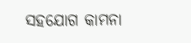ସହଯୋଗ କାମନା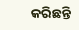କରିଛନ୍ତି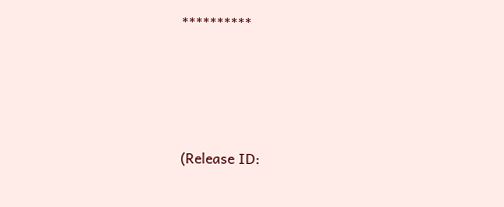**********





(Release ID: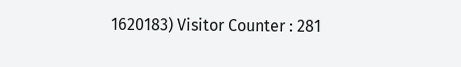1620183) Visitor Counter : 281